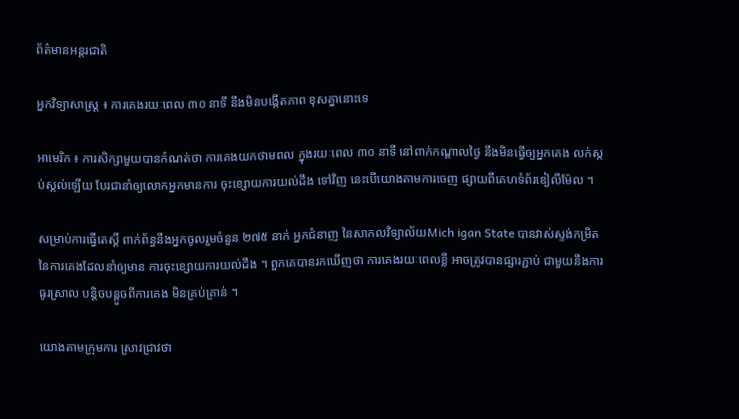ព័ត៌មានអន្តរជាតិ

អ្នកវិទ្យាសាស្ត្រ ៖ ការគេងរយៈពេល ៣០ នាទី នឹងមិនបង្កើតភាព ខុសគ្នានោះទេ

អាមេរិក ៖ ការសិក្សាមួយបានកំណត់ថា ការគេងយកថាមពល ក្នុងរយៈពេល ៣០ នាទី នៅពាក់កណ្តាលថ្ងៃ នឹងមិនធ្វើឲ្យអ្នកគេង លក់ស្កប់ស្កល់ឡើយ បែរជានាំឲ្យលោកអ្នកមានការ ចុះខ្សោយការយល់ដឹង ទៅវិញ នេះបើយោងតាមការចេញ ផ្សាយពីគេហទំព័រឌៀលីម៉ែល ។

សម្រាប់ការធ្វើតេស្តិ៍ ពាក់ព័ន្ធនឹងអ្នកចូលរួមចំនួន ២៧៥ នាក់ អ្នកជំនាញ នៃសាកលវិទ្យាល័យMich igan State បានវាស់ស្ទង់កម្រិត នៃការគេងដែលនាំឲ្យមាន ការចុះខ្សោយការយល់ដឹង ។ ពួកគេបានរកឃើញថា ការគេងរយៈពេលខ្លី អាចត្រូវបានផ្សារភ្ជាប់ ជាមួយនឹងការធូរស្រាល បន្តិចបន្តួចពីការគេង មិនគ្រប់គ្រាន់ ។

យោងតាមក្រុមការ ស្រាវជ្រាវថា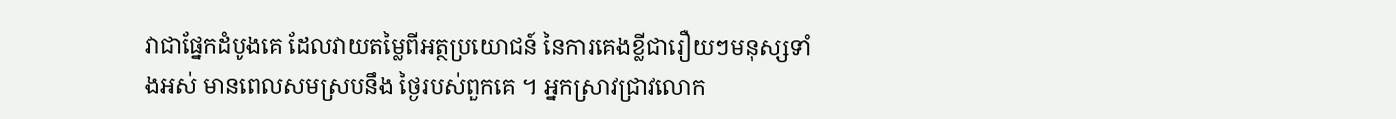វាជាផ្នែកដំបូងគេ ដែលវាយតម្លៃពីអត្ថប្រយោជន៍ នៃការគេងខ្លីជារឿយៗមនុស្សទាំងអស់ មានពេលសមស្របនឹង ថ្ងៃរបស់ពួកគេ ។ អ្នកស្រាវជ្រាវលោក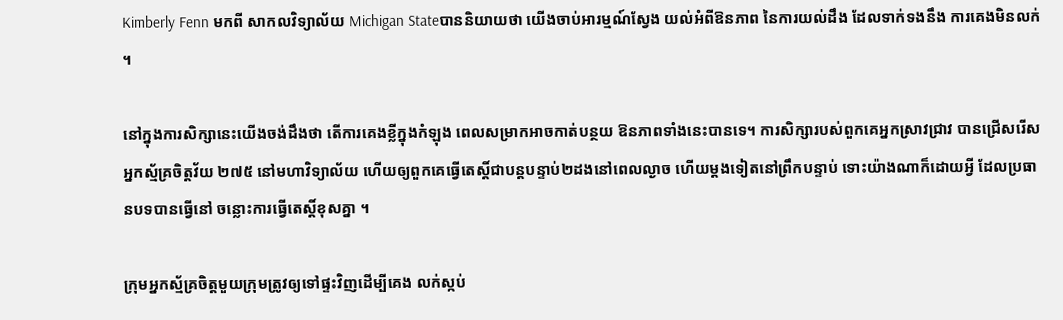Kimberly Fenn មកពី សាកលវិទ្យាល័យ Michigan Stateបាននិយាយថា យើងចាប់អារម្មណ៍ស្វែង យល់អំពីឱនភាព នៃការយល់ដឹង ដែលទាក់ទងនឹង ការគេងមិនលក់ ។

នៅក្នុងការសិក្សានេះយើងចង់ដឹងថា តើការគេងខ្លីក្នុងកំឡុង ពេលសម្រាកអាចកាត់បន្ថយ ឱនភាពទាំងនេះបានទេ។ ការសិក្សារបស់ពួកគេអ្នកស្រាវជ្រាវ បានជ្រើសរើសអ្នកស្ម័គ្រចិត្តវ័យ ២៧៥ នៅមហាវិទ្យាល័យ ហើយឲ្យពួកគេធ្វើតេស្តិ៍ជាបន្តបន្ទាប់២ដងនៅពេលល្ងាច ហើយម្តងទៀតនៅព្រឹកបន្ទាប់ ទោះយ៉ាងណាក៏ដោយអ្វី ដែលប្រធានបទបានធ្វើនៅ ចន្លោះការធ្វើតេស្តិ៍ខុសគ្នា ។

ក្រុមអ្នកស្ម័គ្រចិត្តមួយក្រុមត្រូវឲ្យទៅផ្ទះវិញដើម្បីគេង លក់ស្កប់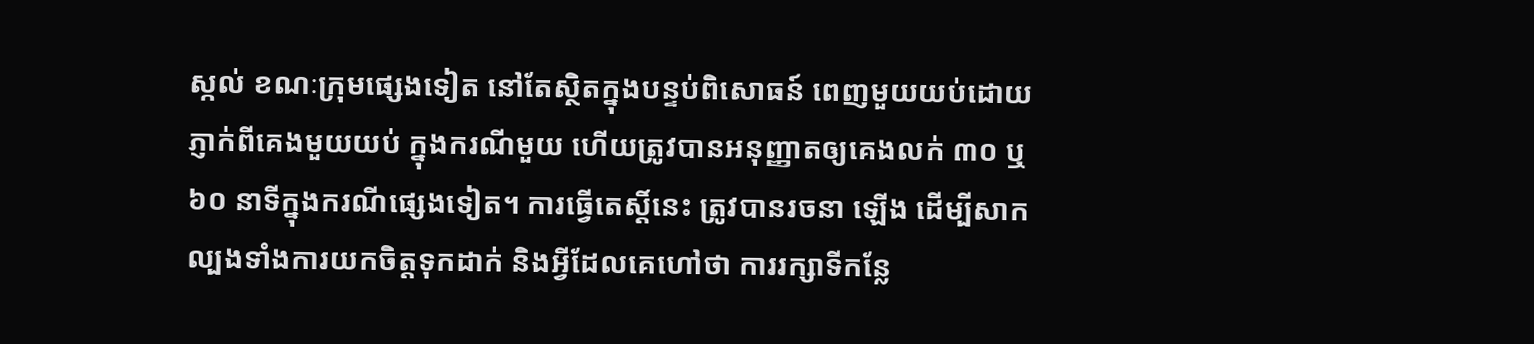ស្កល់ ខណៈក្រុមផ្សេងទៀត នៅតែស្ថិតក្នុងបន្ទប់ពិសោធន៍ ពេញមួយយប់ដោយ ភ្ញាក់ពីគេងមួយយប់ ក្នុងករណីមួយ ហើយត្រូវបានអនុញ្ញាតឲ្យគេងលក់ ៣០ ឬ ៦០ នាទីក្នុងករណីផ្សេងទៀត។ ការធ្វើតេស្តិ៍នេះ ត្រូវបានរចនា ឡើង ដើម្បីសាកល្បងទាំងការយកចិត្តទុកដាក់ និងអ្វីដែលគេហៅថា ការរក្សាទីកន្លែ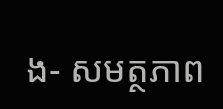ង- សមត្ថភាព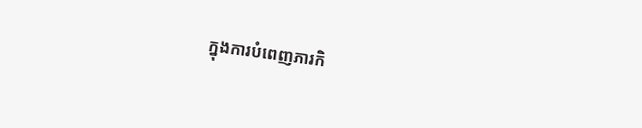ក្នុងការបំពេញភារកិ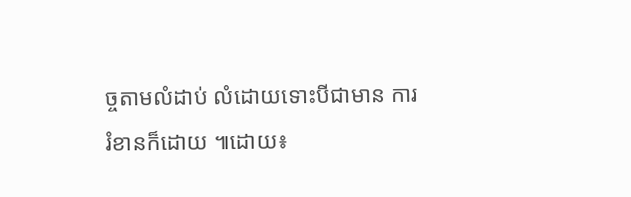ច្ចតាមលំដាប់ លំដោយទោះបីជាមាន ការរំខានក៏ដោយ ៕ដោយ៖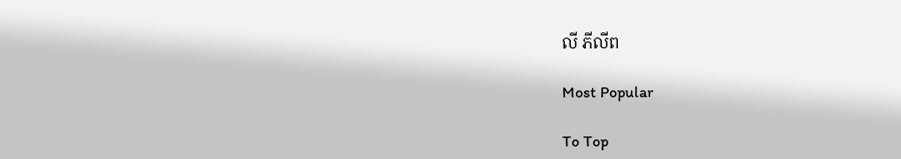លី ភីលីព

Most Popular

To Top